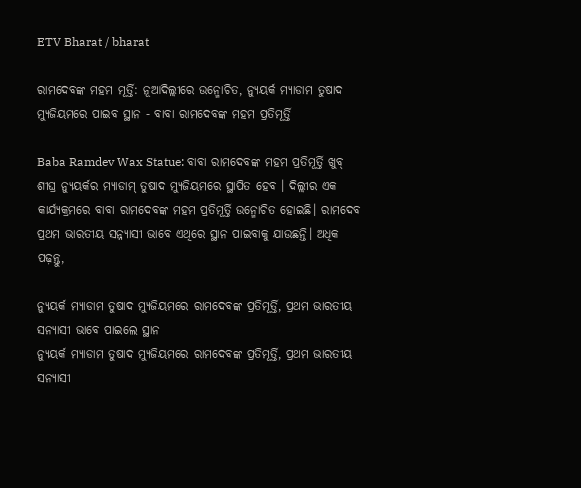ETV Bharat / bharat

ରାମଦେବଙ୍କ ମହମ ମୂର୍ତ୍ତି: ନୂଆଦିଲ୍ଲୀରେ ଉନ୍ମୋଚିତ, ନ୍ୟୁୟର୍କ ମ୍ୟାଡାମ ତୁଷାଦ ମ୍ୟୁଜିୟମରେ ପାଇବ ସ୍ଥାନ - ବାବା ରାମଦେବଙ୍କ ମହମ ପ୍ରତିମୂର୍ତ୍ତି

Baba Ramdev Wax Statue: ବାବା ରାମଦେବଙ୍କ ମହମ ପ୍ରତିମୂର୍ତ୍ତି ଖୁବ୍ ଶୀଘ୍ର ନ୍ୟୁୟର୍କର ମ୍ୟାଡାମ୍ ତୁଷାଦ ମ୍ୟୁଜିୟମରେ ସ୍ଥାପିତ ହେବ । ଦିଲ୍ଲୀର ଏକ କାର୍ଯ୍ୟକ୍ରମରେ ବାବା ରାମଦେବଙ୍କ ମହମ ପ୍ରତିମୂର୍ତ୍ତି ଉନ୍ମୋଚିତ ହୋଇଛି। ରାମଦେବ ପ୍ରଥମ ଭାରତୀୟ ସନ୍ନ୍ୟାସୀ ଭାବେ ଏଥିରେ ସ୍ଥାନ ପାଇବାକୁ ଯାଉଛନ୍ତି। ଅଧିକ ପଢ଼ନ୍ତୁ,

ନ୍ୟୁୟର୍କ ମ୍ୟାଡାମ ତୁଷାଦ ମ୍ୟୁଜିୟମରେ ରାମଦେବଙ୍କ ପ୍ରତିମୂର୍ତ୍ତି, ପ୍ରଥମ ଭାରତୀୟ ସନ୍ୟାସୀ ଭାବେ ପାଇଲେ ସ୍ଥାନ
ନ୍ୟୁୟର୍କ ମ୍ୟାଡାମ ତୁଷାଦ ମ୍ୟୁଜିୟମରେ ରାମଦେବଙ୍କ ପ୍ରତିମୂର୍ତ୍ତି, ପ୍ରଥମ ଭାରତୀୟ ସନ୍ୟାସୀ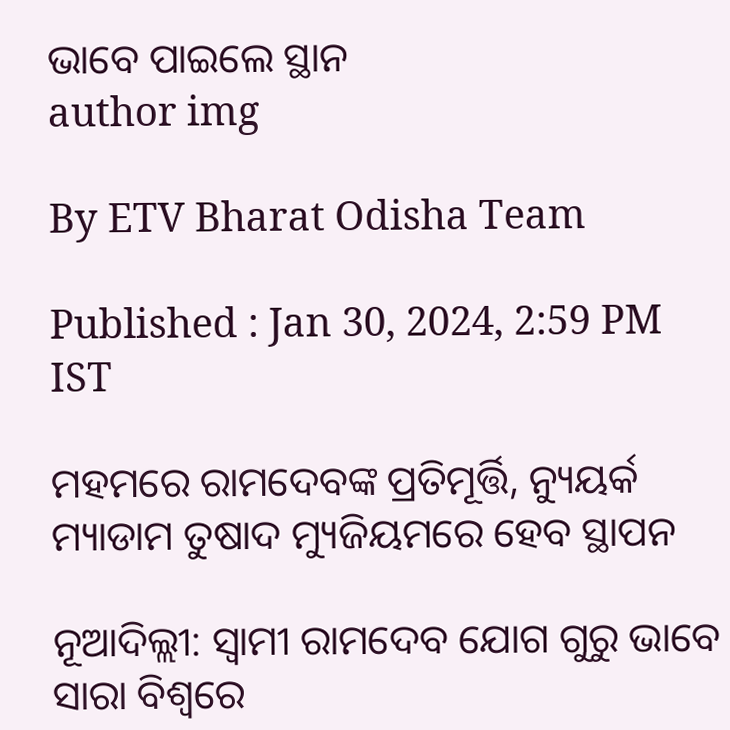ଭାବେ ପାଇଲେ ସ୍ଥାନ
author img

By ETV Bharat Odisha Team

Published : Jan 30, 2024, 2:59 PM IST

ମହମରେ ରାମଦେବଙ୍କ ପ୍ରତିମୂର୍ତ୍ତି, ନ୍ୟୁୟର୍କ ମ୍ୟାଡାମ ତୁଷାଦ ମ୍ୟୁଜିୟମରେ ହେବ ସ୍ଥାପନ

ନୂଆଦିଲ୍ଲୀ: ସ୍ବାମୀ ରାମଦେବ ଯୋଗ ଗୁରୁ ଭାବେ ସାରା ବିଶ୍ବରେ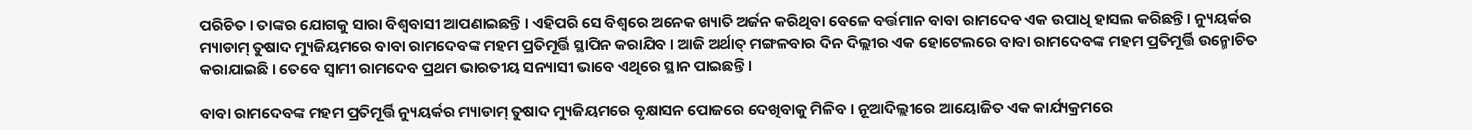ପରିଚିତ । ତାଙ୍କର ଯୋଗକୁ ସାରା ବିଶ୍ବବାସୀ ଆପଣାଇଛନ୍ତି । ଏହିପରି ସେ ବିଶ୍ବରେ ଅନେକ ଖ୍ୟାତି ଅର୍ଜନ କରିଥିବା ବେଳେ ବର୍ତ୍ତମାନ ବାବା ରାମଦେବ ଏକ ଉପାଧି ହାସଲ କରିଛନ୍ତି । ନ୍ୟୁୟର୍କର ମ୍ୟାଡାମ୍ ତୁଷାଦ ମ୍ୟୁଜିୟମରେ ବାବା ରାମଦେବଙ୍କ ମହମ ପ୍ରତିମୂର୍ତ୍ତି ସ୍ଥାପିନ କରାଯିବ । ଆଜି ଅର୍ଥାତ୍ ମଙ୍ଗଳବାର ଦିନ ଦିଲ୍ଲୀର ଏକ ହୋଟେଲରେ ବାବା ରାମଦେବଙ୍କ ମହମ ପ୍ରତିମୂର୍ତ୍ତି ଉନ୍ମୋଚିତ କରାଯାଇଛି । ତେବେ ସ୍ବାମୀ ରାମଦେବ ପ୍ରଥମ ଭାରତୀୟ ସନ୍ୟାସୀ ଭାବେ ଏଥିରେ ସ୍ଥାନ ପାଇଛନ୍ତି ।

ବାବା ରାମଦେବଙ୍କ ମହମ ପ୍ରତିମୂର୍ତ୍ତି ନ୍ୟୁୟର୍କର ମ୍ୟାଡାମ୍ ତୁଷାଦ ମ୍ୟୁଜିୟମରେ ବୃକ୍ଷାସନ ପୋଜରେ ଦେଖିବାକୁ ମିଳିବ । ନୂଆଦିଲ୍ଲୀରେ ଆୟୋଜିତ ଏକ କାର୍ଯ୍ୟକ୍ରମରେ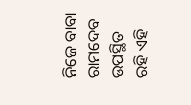ନିଜେ ବାବା ରାମଦେବ ଉପସ୍ଥିତ ରହି ଏହି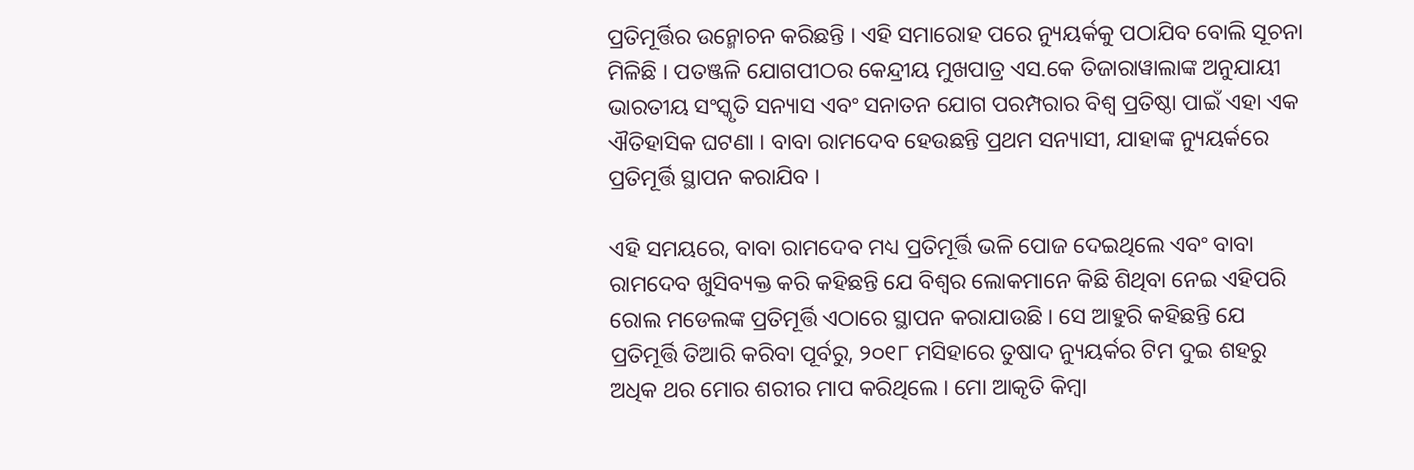ପ୍ରତିମୂର୍ତ୍ତିର ଉନ୍ମୋଚନ କରିଛନ୍ତି । ଏହି ସମାରୋହ ପରେ ନ୍ୟୁୟର୍କକୁ ପଠାଯିବ ବୋଲି ସୂଚନା ମିଳିଛି । ପତଞ୍ଜଳି ଯୋଗପୀଠର କେନ୍ଦ୍ରୀୟ ମୁଖପାତ୍ର ଏସ.କେ ତିଜାରାୱାଲାଙ୍କ ଅନୁଯାୟୀ ଭାରତୀୟ ସଂସ୍କୃତି ସନ୍ୟାସ ଏବଂ ସନାତନ ଯୋଗ ପରମ୍ପରାର ବିଶ୍ବ ପ୍ରତିଷ୍ଠା ପାଇଁ ଏହା ଏକ ଐତିହାସିକ ଘଟଣା । ବାବା ରାମଦେବ ହେଉଛନ୍ତି ପ୍ରଥମ ସନ୍ୟାସୀ, ଯାହାଙ୍କ ନ୍ୟୁୟର୍କରେ ପ୍ରତିମୂର୍ତ୍ତି ସ୍ଥାପନ କରାଯିବ ।

ଏହି ସମୟରେ, ବାବା ରାମଦେବ ମଧ୍ୟ ପ୍ରତିମୂର୍ତ୍ତି ଭଳି ପୋଜ ଦେଇଥିଲେ ଏବଂ ବାବା ରାମଦେବ ଖୁସିବ୍ୟକ୍ତ କରି କହିଛନ୍ତି ଯେ ବିଶ୍ବର ଲୋକମାନେ କିଛି ଶିଥିବା ନେଇ ଏହିପରି ରୋଲ ମଡେଲଙ୍କ ପ୍ରତିମୂର୍ତ୍ତି ଏଠାରେ ସ୍ଥାପନ କରାଯାଉଛି । ସେ ଆହୁରି କହିଛନ୍ତି ଯେ ପ୍ରତିମୂର୍ତ୍ତି ତିଆରି କରିବା ପୂର୍ବରୁ, ୨୦୧୮ ମସିହାରେ ତୁଷାଦ ନ୍ୟୁୟର୍କର ଟିମ ଦୁଇ ଶହରୁ ଅଧିକ ଥର ମୋର ଶରୀର ମାପ କରିଥିଲେ । ମୋ ଆକୃତି କିମ୍ବା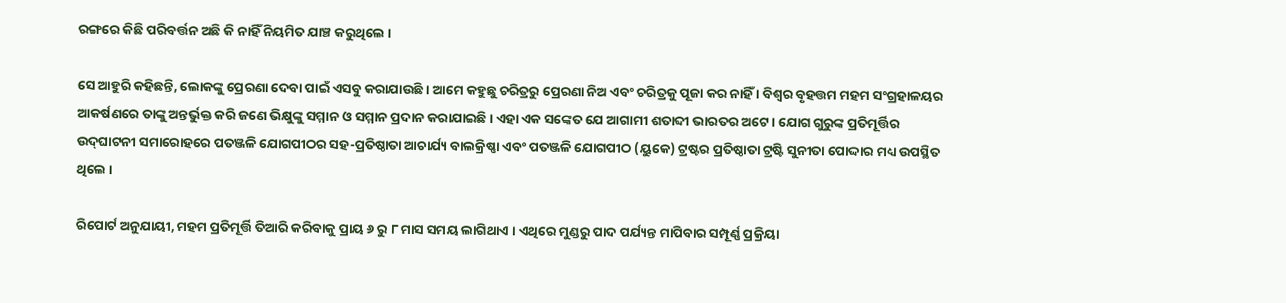ରଙ୍ଗରେ କିଛି ପରିବର୍ତ୍ତନ ଅଛି କି ନାହିଁ ନିୟମିତ ଯାଞ୍ଚ କରୁଥିଲେ ।

ସେ ଆହୁରି କହିଛନ୍ତି, ଲୋକଙ୍କୁ ପ୍ରେରଣା ଦେବା ପାଇଁ ଏସବୁ କରାଯାଉଛି । ଆମେ କହୁଛୁ ଚରିତ୍ରରୁ ପ୍ରେରଣା ନିଅ ଏବଂ ଚରିତ୍ରକୁ ପୂଜା କର ନାହିଁ । ବିଶ୍ବର ବୃହତ୍ତମ ମହମ ସଂଗ୍ରହାଳୟର ଆକର୍ଷଣରେ ତାଙ୍କୁ ଅନ୍ତର୍ଭୁକ୍ତ କରି ଜଣେ ଭିକ୍ଷୁଙ୍କୁ ସମ୍ମାନ ଓ ସମ୍ମାନ ପ୍ରଦାନ କରାଯାଇଛି । ଏହା ଏକ ସଙ୍କେତ ଯେ ଆଗାମୀ ଶତାବ୍ଦୀ ଭାରତର ଅଟେ । ଯୋଗ ଗୁରୁଙ୍କ ପ୍ରତିମୂର୍ତ୍ତିର ଉଦ୍‌ଘାଟନୀ ସମାରୋହରେ ପତଞ୍ଜଳି ଯୋଗପୀଠର ସହ-ପ୍ରତିଷ୍ଠାତା ଆଚାର୍ଯ୍ୟ ବାଲକ୍ରିଷ୍ଣା ଏବଂ ପତଞ୍ଜଳି ଯୋଗପୀଠ (ୟୁକେ) ଟ୍ରଷ୍ଟର ପ୍ରତିଷ୍ଠାତା ଟ୍ରଷ୍ଟି ସୁନୀତା ପୋଦ୍ଦାର ମଧ୍ୟ ଉପସ୍ଥିତ ଥିଲେ ।

ରିପୋର୍ଟ ଅନୁଯାୟୀ, ମହମ ପ୍ରତିମୂର୍ତ୍ତି ତିଆରି କରିବାକୁ ପ୍ରାୟ ୬ ରୁ ୮ ମାସ ସମୟ ଲାଗିଥାଏ । ଏଥିରେ ମୁଣ୍ଡରୁ ପାଦ ପର୍ଯ୍ୟନ୍ତ ମାପିବାର ସମ୍ପୂର୍ଣ୍ଣ ପ୍ରକ୍ରିୟା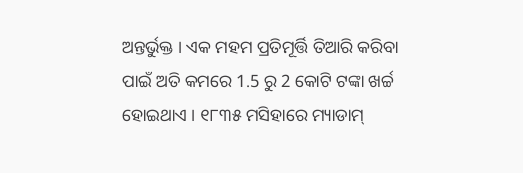ଅନ୍ତର୍ଭୁକ୍ତ । ଏକ ମହମ ପ୍ରତିମୂର୍ତ୍ତି ତିଆରି କରିବା ପାଇଁ ଅତି କମରେ 1.5 ରୁ 2 କୋଟି ଟଙ୍କା ଖର୍ଚ୍ଚ ହୋଇଥାଏ । ୧୮୩୫ ମସିହାରେ ମ୍ୟାଡାମ୍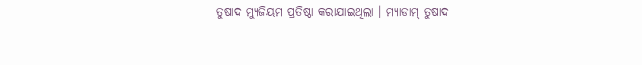ତୁଷାଦ ମ୍ୟୁଜିୟମ ପ୍ରତିଷ୍ଠା କରାଯାଇଥିଲା । ମ୍ୟାଡାମ୍ ତୁଷାଦ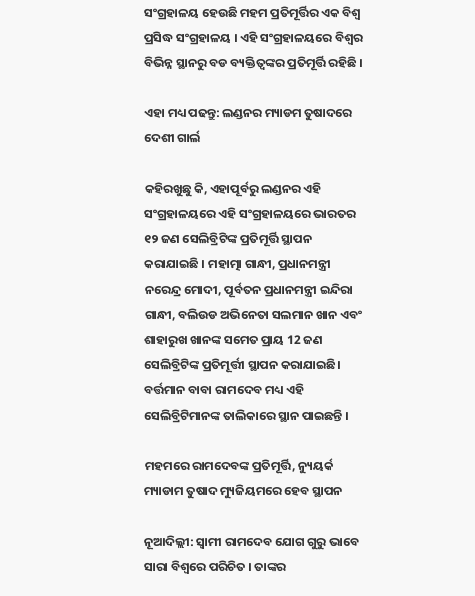ସଂଗ୍ରହାଳୟ ହେଉଛି ମହମ ପ୍ରତିମୂର୍ତ୍ତିର ଏକ ବିଶ୍ବ ପ୍ରସିଦ୍ଧ ସଂଗ୍ରହାଳୟ । ଏହି ସଂଗ୍ରହାଳୟରେ ବିଶ୍ବର ବିଭିନ୍ନ ସ୍ଥାନରୁ ବଡ ବ୍ୟକ୍ତିତ୍ବଙ୍କର ପ୍ରତିମୂର୍ତ୍ତି ରହିଛି ।

ଏହା ମଧ୍ୟ ପଢନ୍ତୁ: ଲଣ୍ଡନର ମ୍ୟାଡମ ତୁଷାଦରେ ଦେଶୀ ଗାର୍ଲ

କହିରଖୁଛୁ କି, ଏହାପୂର୍ବରୁ ଲଣ୍ଡନର ଏହି ସଂଗ୍ରହାଳୟରେ ଏହି ସଂଗ୍ରହାଳୟରେ ଭାରତର ୧୨ ଜଣ ସେଲିବ୍ରିଟିଙ୍କ ପ୍ରତିମୂର୍ତ୍ତି ସ୍ଥାପନ କରାଯାଇଛି । ମହାତ୍ମା ଗାନ୍ଧୀ, ପ୍ରଧାନମନ୍ତ୍ରୀ ନରେନ୍ଦ୍ର ମୋଦୀ, ପୂର୍ବତନ ପ୍ରଧାନମନ୍ତ୍ରୀ ଇନ୍ଦିରା ଗାନ୍ଧୀ, ବଲିଉଡ ଅଭିନେତା ସଲମାନ ଖାନ ଏବଂ ଶାହାରୁଖ ଖାନଙ୍କ ସମେତ ପ୍ରାୟ 12 ଜଣ ସେଲିବ୍ରିଟିଙ୍କ ପ୍ରତିମୂର୍ତ୍ତୀ ସ୍ଥାପନ କରାଯାଇଛି। ବର୍ତ୍ତମାନ ବାବା ରାମଦେବ ମଧ୍ୟ ଏହି ସେଲିବ୍ରିଟିମାନଙ୍କ ତାଲିକାରେ ସ୍ଥାନ ପାଇଛନ୍ତି ।

ମହମରେ ରାମଦେବଙ୍କ ପ୍ରତିମୂର୍ତ୍ତି, ନ୍ୟୁୟର୍କ ମ୍ୟାଡାମ ତୁଷାଦ ମ୍ୟୁଜିୟମରେ ହେବ ସ୍ଥାପନ

ନୂଆଦିଲ୍ଲୀ: ସ୍ବାମୀ ରାମଦେବ ଯୋଗ ଗୁରୁ ଭାବେ ସାରା ବିଶ୍ବରେ ପରିଚିତ । ତାଙ୍କର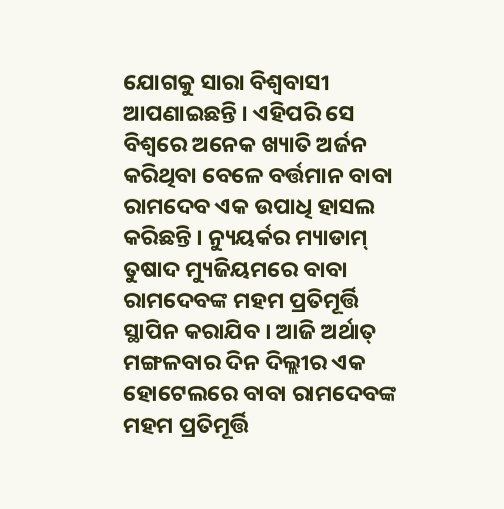ଯୋଗକୁ ସାରା ବିଶ୍ବବାସୀ ଆପଣାଇଛନ୍ତି । ଏହିପରି ସେ ବିଶ୍ବରେ ଅନେକ ଖ୍ୟାତି ଅର୍ଜନ କରିଥିବା ବେଳେ ବର୍ତ୍ତମାନ ବାବା ରାମଦେବ ଏକ ଉପାଧି ହାସଲ କରିଛନ୍ତି । ନ୍ୟୁୟର୍କର ମ୍ୟାଡାମ୍ ତୁଷାଦ ମ୍ୟୁଜିୟମରେ ବାବା ରାମଦେବଙ୍କ ମହମ ପ୍ରତିମୂର୍ତ୍ତି ସ୍ଥାପିନ କରାଯିବ । ଆଜି ଅର୍ଥାତ୍ ମଙ୍ଗଳବାର ଦିନ ଦିଲ୍ଲୀର ଏକ ହୋଟେଲରେ ବାବା ରାମଦେବଙ୍କ ମହମ ପ୍ରତିମୂର୍ତ୍ତି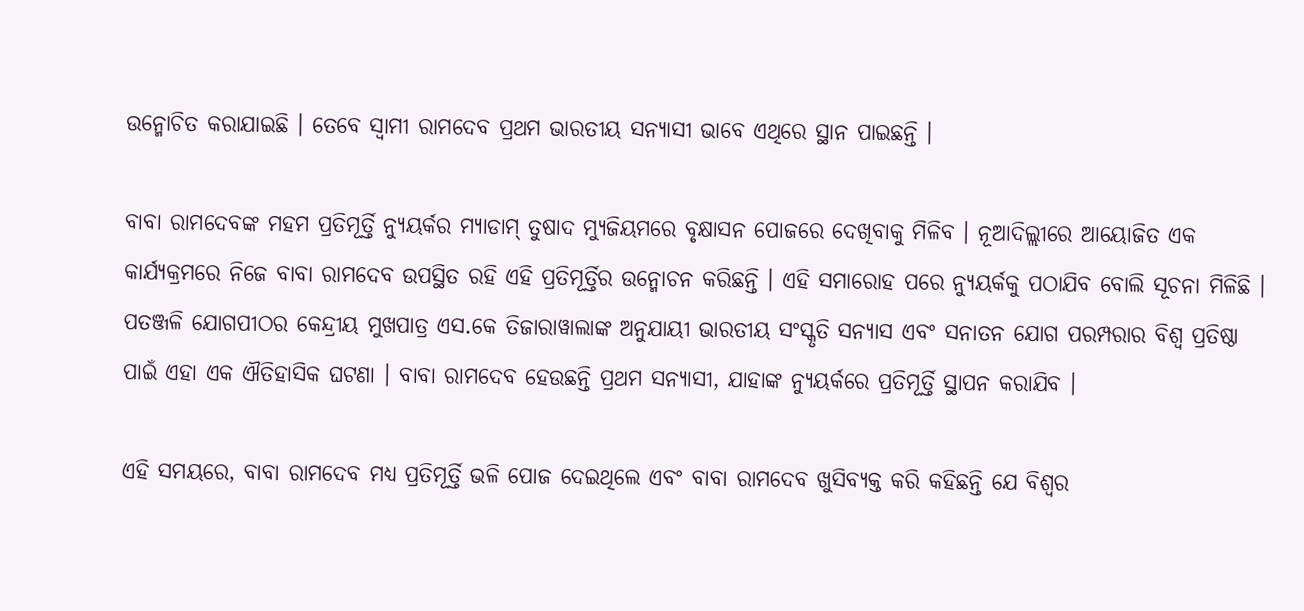ଉନ୍ମୋଚିତ କରାଯାଇଛି । ତେବେ ସ୍ବାମୀ ରାମଦେବ ପ୍ରଥମ ଭାରତୀୟ ସନ୍ୟାସୀ ଭାବେ ଏଥିରେ ସ୍ଥାନ ପାଇଛନ୍ତି ।

ବାବା ରାମଦେବଙ୍କ ମହମ ପ୍ରତିମୂର୍ତ୍ତି ନ୍ୟୁୟର୍କର ମ୍ୟାଡାମ୍ ତୁଷାଦ ମ୍ୟୁଜିୟମରେ ବୃକ୍ଷାସନ ପୋଜରେ ଦେଖିବାକୁ ମିଳିବ । ନୂଆଦିଲ୍ଲୀରେ ଆୟୋଜିତ ଏକ କାର୍ଯ୍ୟକ୍ରମରେ ନିଜେ ବାବା ରାମଦେବ ଉପସ୍ଥିତ ରହି ଏହି ପ୍ରତିମୂର୍ତ୍ତିର ଉନ୍ମୋଚନ କରିଛନ୍ତି । ଏହି ସମାରୋହ ପରେ ନ୍ୟୁୟର୍କକୁ ପଠାଯିବ ବୋଲି ସୂଚନା ମିଳିଛି । ପତଞ୍ଜଳି ଯୋଗପୀଠର କେନ୍ଦ୍ରୀୟ ମୁଖପାତ୍ର ଏସ.କେ ତିଜାରାୱାଲାଙ୍କ ଅନୁଯାୟୀ ଭାରତୀୟ ସଂସ୍କୃତି ସନ୍ୟାସ ଏବଂ ସନାତନ ଯୋଗ ପରମ୍ପରାର ବିଶ୍ବ ପ୍ରତିଷ୍ଠା ପାଇଁ ଏହା ଏକ ଐତିହାସିକ ଘଟଣା । ବାବା ରାମଦେବ ହେଉଛନ୍ତି ପ୍ରଥମ ସନ୍ୟାସୀ, ଯାହାଙ୍କ ନ୍ୟୁୟର୍କରେ ପ୍ରତିମୂର୍ତ୍ତି ସ୍ଥାପନ କରାଯିବ ।

ଏହି ସମୟରେ, ବାବା ରାମଦେବ ମଧ୍ୟ ପ୍ରତିମୂର୍ତ୍ତି ଭଳି ପୋଜ ଦେଇଥିଲେ ଏବଂ ବାବା ରାମଦେବ ଖୁସିବ୍ୟକ୍ତ କରି କହିଛନ୍ତି ଯେ ବିଶ୍ବର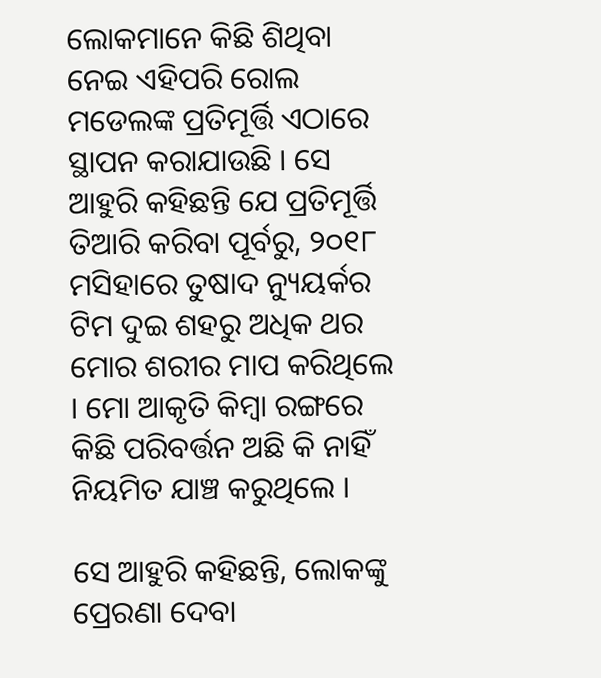ଲୋକମାନେ କିଛି ଶିଥିବା ନେଇ ଏହିପରି ରୋଲ ମଡେଲଙ୍କ ପ୍ରତିମୂର୍ତ୍ତି ଏଠାରେ ସ୍ଥାପନ କରାଯାଉଛି । ସେ ଆହୁରି କହିଛନ୍ତି ଯେ ପ୍ରତିମୂର୍ତ୍ତି ତିଆରି କରିବା ପୂର୍ବରୁ, ୨୦୧୮ ମସିହାରେ ତୁଷାଦ ନ୍ୟୁୟର୍କର ଟିମ ଦୁଇ ଶହରୁ ଅଧିକ ଥର ମୋର ଶରୀର ମାପ କରିଥିଲେ । ମୋ ଆକୃତି କିମ୍ବା ରଙ୍ଗରେ କିଛି ପରିବର୍ତ୍ତନ ଅଛି କି ନାହିଁ ନିୟମିତ ଯାଞ୍ଚ କରୁଥିଲେ ।

ସେ ଆହୁରି କହିଛନ୍ତି, ଲୋକଙ୍କୁ ପ୍ରେରଣା ଦେବା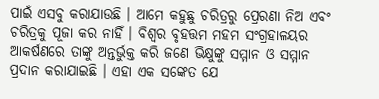ପାଇଁ ଏସବୁ କରାଯାଉଛି । ଆମେ କହୁଛୁ ଚରିତ୍ରରୁ ପ୍ରେରଣା ନିଅ ଏବଂ ଚରିତ୍ରକୁ ପୂଜା କର ନାହିଁ । ବିଶ୍ବର ବୃହତ୍ତମ ମହମ ସଂଗ୍ରହାଳୟର ଆକର୍ଷଣରେ ତାଙ୍କୁ ଅନ୍ତର୍ଭୁକ୍ତ କରି ଜଣେ ଭିକ୍ଷୁଙ୍କୁ ସମ୍ମାନ ଓ ସମ୍ମାନ ପ୍ରଦାନ କରାଯାଇଛି । ଏହା ଏକ ସଙ୍କେତ ଯେ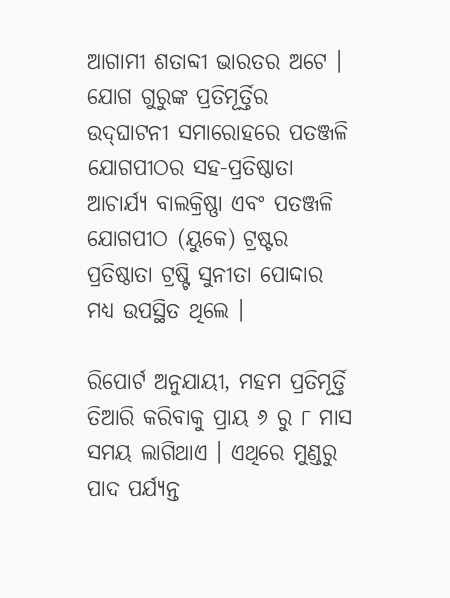ଆଗାମୀ ଶତାବ୍ଦୀ ଭାରତର ଅଟେ । ଯୋଗ ଗୁରୁଙ୍କ ପ୍ରତିମୂର୍ତ୍ତିର ଉଦ୍‌ଘାଟନୀ ସମାରୋହରେ ପତଞ୍ଜଳି ଯୋଗପୀଠର ସହ-ପ୍ରତିଷ୍ଠାତା ଆଚାର୍ଯ୍ୟ ବାଲକ୍ରିଷ୍ଣା ଏବଂ ପତଞ୍ଜଳି ଯୋଗପୀଠ (ୟୁକେ) ଟ୍ରଷ୍ଟର ପ୍ରତିଷ୍ଠାତା ଟ୍ରଷ୍ଟି ସୁନୀତା ପୋଦ୍ଦାର ମଧ୍ୟ ଉପସ୍ଥିତ ଥିଲେ ।

ରିପୋର୍ଟ ଅନୁଯାୟୀ, ମହମ ପ୍ରତିମୂର୍ତ୍ତି ତିଆରି କରିବାକୁ ପ୍ରାୟ ୬ ରୁ ୮ ମାସ ସମୟ ଲାଗିଥାଏ । ଏଥିରେ ମୁଣ୍ଡରୁ ପାଦ ପର୍ଯ୍ୟନ୍ତ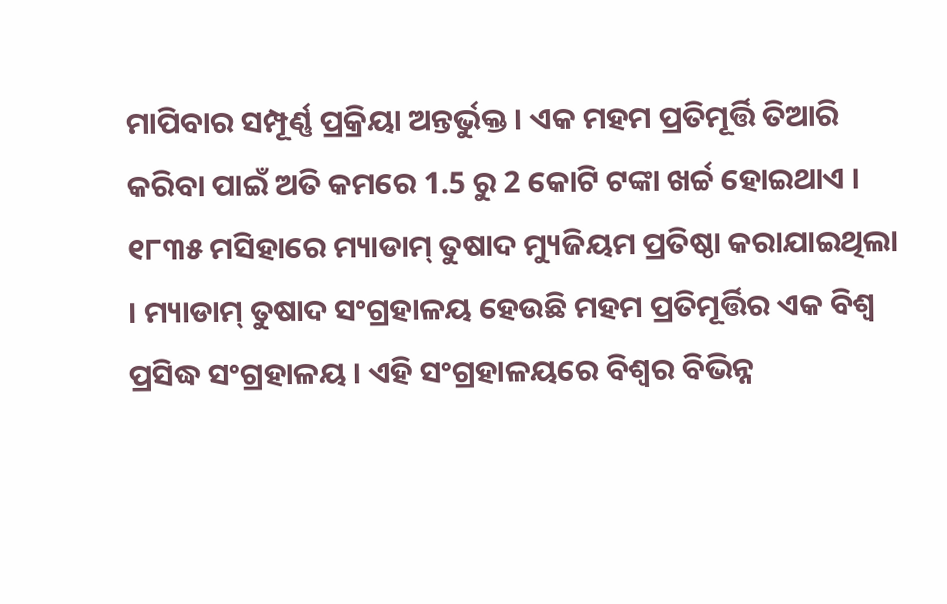ମାପିବାର ସମ୍ପୂର୍ଣ୍ଣ ପ୍ରକ୍ରିୟା ଅନ୍ତର୍ଭୁକ୍ତ । ଏକ ମହମ ପ୍ରତିମୂର୍ତ୍ତି ତିଆରି କରିବା ପାଇଁ ଅତି କମରେ 1.5 ରୁ 2 କୋଟି ଟଙ୍କା ଖର୍ଚ୍ଚ ହୋଇଥାଏ । ୧୮୩୫ ମସିହାରେ ମ୍ୟାଡାମ୍ ତୁଷାଦ ମ୍ୟୁଜିୟମ ପ୍ରତିଷ୍ଠା କରାଯାଇଥିଲା । ମ୍ୟାଡାମ୍ ତୁଷାଦ ସଂଗ୍ରହାଳୟ ହେଉଛି ମହମ ପ୍ରତିମୂର୍ତ୍ତିର ଏକ ବିଶ୍ବ ପ୍ରସିଦ୍ଧ ସଂଗ୍ରହାଳୟ । ଏହି ସଂଗ୍ରହାଳୟରେ ବିଶ୍ବର ବିଭିନ୍ନ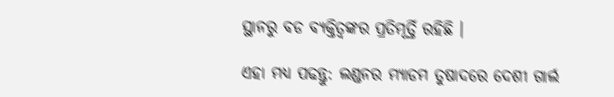ସ୍ଥାନରୁ ବଡ ବ୍ୟକ୍ତିତ୍ବଙ୍କର ପ୍ରତିମୂର୍ତ୍ତି ରହିଛି ।

ଏହା ମଧ୍ୟ ପଢନ୍ତୁ: ଲଣ୍ଡନର ମ୍ୟାଡମ ତୁଷାଦରେ ଦେଶୀ ଗାର୍ଲ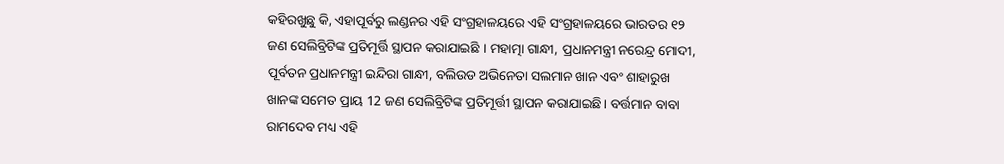କହିରଖୁଛୁ କି, ଏହାପୂର୍ବରୁ ଲଣ୍ଡନର ଏହି ସଂଗ୍ରହାଳୟରେ ଏହି ସଂଗ୍ରହାଳୟରେ ଭାରତର ୧୨ ଜଣ ସେଲିବ୍ରିଟିଙ୍କ ପ୍ରତିମୂର୍ତ୍ତି ସ୍ଥାପନ କରାଯାଇଛି । ମହାତ୍ମା ଗାନ୍ଧୀ, ପ୍ରଧାନମନ୍ତ୍ରୀ ନରେନ୍ଦ୍ର ମୋଦୀ, ପୂର୍ବତନ ପ୍ରଧାନମନ୍ତ୍ରୀ ଇନ୍ଦିରା ଗାନ୍ଧୀ, ବଲିଉଡ ଅଭିନେତା ସଲମାନ ଖାନ ଏବଂ ଶାହାରୁଖ ଖାନଙ୍କ ସମେତ ପ୍ରାୟ 12 ଜଣ ସେଲିବ୍ରିଟିଙ୍କ ପ୍ରତିମୂର୍ତ୍ତୀ ସ୍ଥାପନ କରାଯାଇଛି। ବର୍ତ୍ତମାନ ବାବା ରାମଦେବ ମଧ୍ୟ ଏହି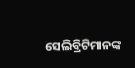ସେଲିବ୍ରିଟିମାନଙ୍କ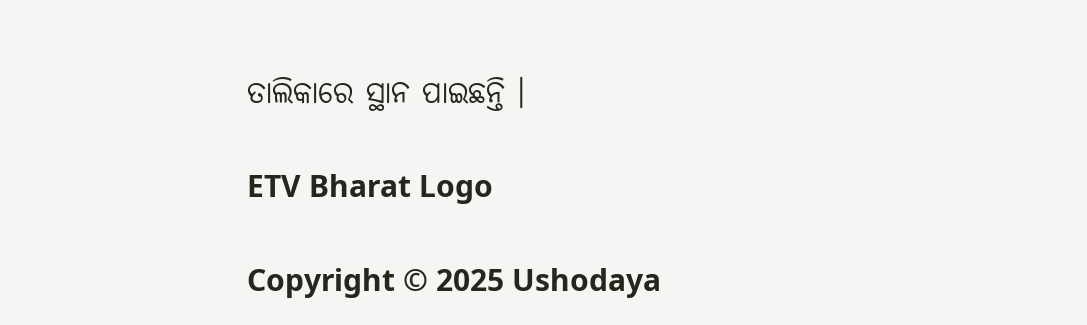ତାଲିକାରେ ସ୍ଥାନ ପାଇଛନ୍ତି ।

ETV Bharat Logo

Copyright © 2025 Ushodaya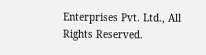Enterprises Pvt. Ltd., All Rights Reserved.